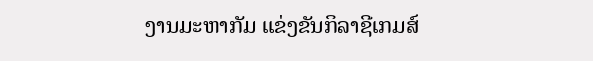ງານມະຫາກັມ ແຂ່ງຂັນກິລາຊີເກມສ໌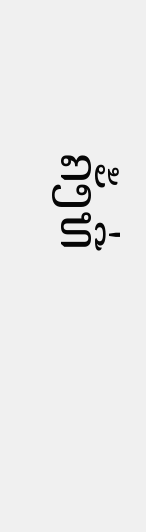ຄັ້ງທີ່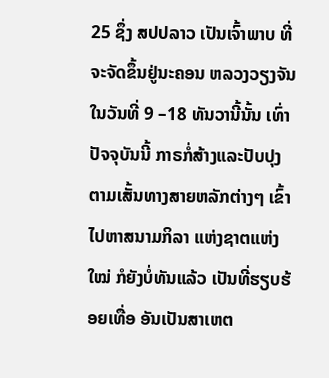25 ຊຶ່ງ ສປປລາວ ເປັນເຈົ້າພາບ ທີ່ຈະຈັດຂຶ້ນຢູ່ນະຄອນ ຫລວງວຽງຈັນໃນວັນທີ່ 9 –18 ທັນວານີ້ນັ້ນ ເທົ່າປັຈຈຸບັນນີ້ ກາຣກໍ່ສ້າງແລະປັບປຸງ ຕາມເສັ້ນທາງສາຍຫລັກຕ່າງໆ ເຂົ້າໄປຫາສນາມກິລາ ແຫ່ງຊາຕແຫ່ງໃໝ່ ກໍຍັງບໍ່ທັນແລ້ວ ເປັນທີ່ຮຽບຮ້ອຍເທື່ອ ອັນເປັນສາເຫຕ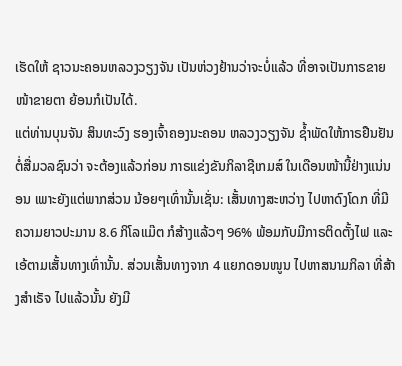ເຮັດໃຫ້ ຊາວນະຄອນຫລວງວຽງຈັນ ເປັນຫ່ວງຢ້ານວ່າຈະບໍ່ແລ້ວ ທີ່ອາຈເປັນກາຣຂາຍ ໜ້າຂາຍຕາ ຍ້ອນກໍເປັນໄດ້.
ແຕ່ທ່ານບຸນຈັນ ສິນທະວົງ ຮອງເຈົ້າຄອງນະຄອນ ຫລວງວຽງຈັນ ຊ້ຳພັດໃຫ້ກາຣຢືນຢັນ ຕໍ່ສື່ມວລຊົນວ່າ ຈະຕ້ອງແລ້ວກ່ອນ ກາຣແຂ່ງຂັນກິລາຊີເກມສ໌ ໃນເດືອນໜ້ານີ້ຢ່າງແນ່ນອນ ເພາະຍັງແຕ່ພາກສ່ວນ ນ້ອຍໆເທົ່ານັ້ນເຊັ່ນ: ເສັ້ນທາງສະຫວ່າງ ໄປຫາດົງໂດກ ທີ່ມີຄວາມຍາວປະມານ 8.6 ກິໂລແມ໊ຕ ກໍສ້າງແລ້ວໆ 96% ພ້ອມກັບມີກາຣຕິດຕັ້ງໄຟ ແລະ ເອ້ຕາມເສັ້ນທາງເທົ່ານັ້ນ. ສ່ວນເສັ້ນທາງຈາກ 4 ແຍກດອນໜູນ ໄປຫາສນາມກິລາ ທີ່ສ້າງສຳເຣັຈ ໄປແລ້ວນັ້ນ ຍັງມີ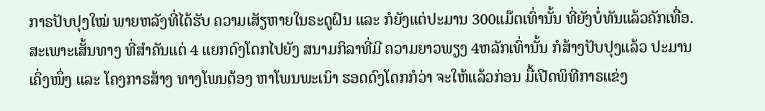ກາຣປັບປຸງໃໝ່ ພາຍຫລັງທີ່ໄດ້ຮັບ ຄວາມເສັຽຫາຍໃນຣະດູຝົນ ແລະ ກໍຍັງແຕ່ປະມານ 300ແມ໊ຕເທົ່ານັ້ນ ທີ່ຍັງບໍ່ທັນແລ້ວຄັກເທື່ອ.
ສະເພາະເສັ້ນທາງ ທີ່ສຳຄັນແຕ່ 4 ແຍກດົງໂດກໄປຍັງ ສນາມກິລາທີ່ມີ ຄວາມຍາວພຽງ 4ຫລັກເທົ່ານັ້ນ ກໍສ້າງປັບປຸງແລ້ວ ປະມານເຄິ່ງໜຶ່ງ ແລະ ໂຄງກາຣສ້າງ ທາງໂພນຕ້ອງ ຫາໂພນພະເນົາ ຮອດດົງໂດກກໍວ່າ ຈະໃຫ້ແລ້ວກ່ອນ ມື້ເປີດພິທີກາຣແຂ່ງ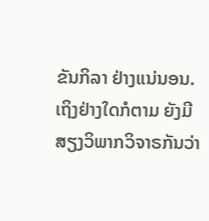ຂັນກິລາ ຢ່າງແນ່ນອນ.
ເຖິງຢ່າງໃດກໍຕາມ ຍັງມີສຽງວິພາກວິຈາຣກັນວ່າ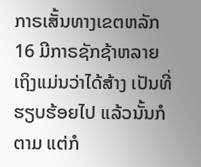ກາຣເສັ້ນທາງເຂຕຫລັກ 16 ມີກາຣຊັກຊ້າຫລາຍ ເຖິງແມ່ນວ່າໄດ້ສ້າງ ເປັນທີ່ຮຽບຮ້ອຍໄປ ແລ້ວນັ້ນກໍຕາມ ແຕ່ກໍ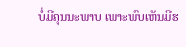ບໍ່ມີຄຸນນະພາບ ເພາະພົບເຫັນມີຮ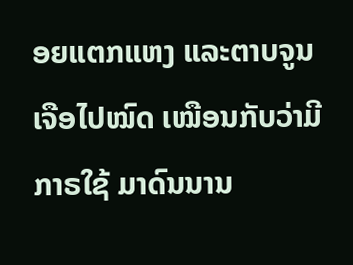ອຍແຕກແຫງ ແລະຕາບຈູນເຈືອໄປໝົດ ເໝືອນກັບວ່າມີກາຣໃຊ້ ມາດົນນານ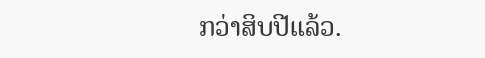ກວ່າສິບປີແລ້ວ.